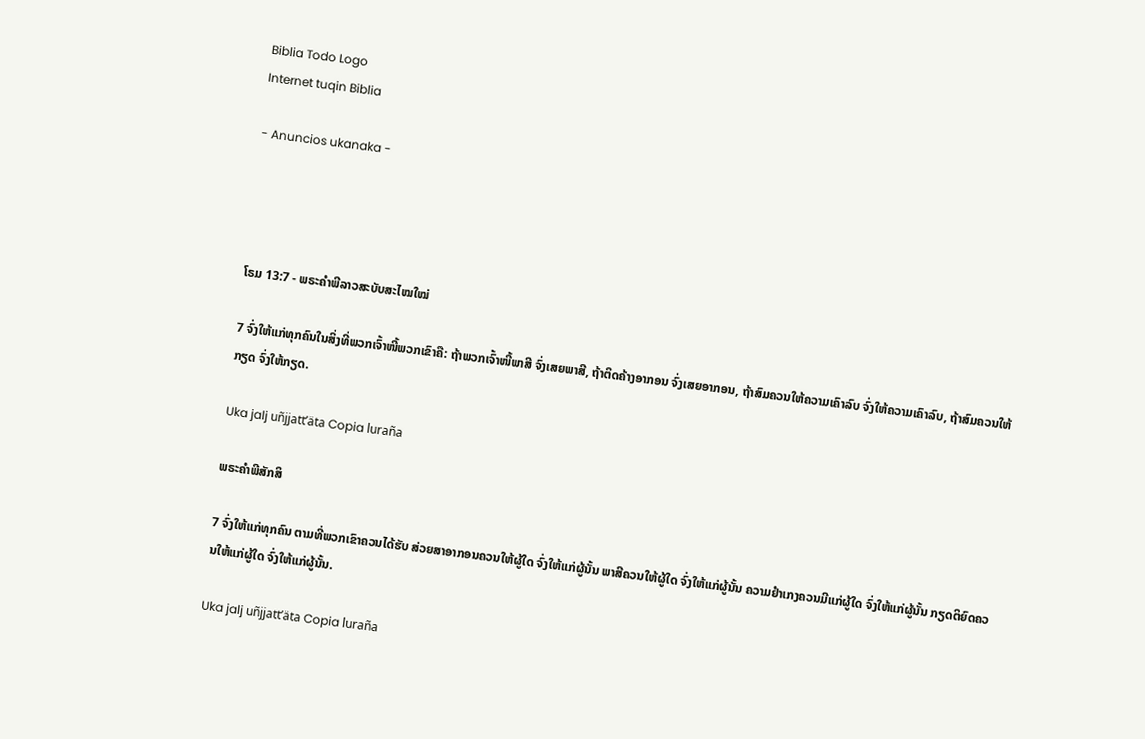Biblia Todo Logo
Internet tuqin Biblia

- Anuncios ukanaka -




ໂຣມ 13:7 - ພຣະຄຳພີລາວສະບັບສະໄໝໃໝ່

7 ຈົ່ງໃຫ້ແກ່ທຸກຄົນໃນສິ່ງທີ່ພວກເຈົ້າໜີ້ພວກເຂົາຄື: ຖ້າພວກເຈົ້າໜີ້ພາສີ ຈົ່ງເສຍພາສີ, ຖ້າຕິດຄ້າງອາກອນ ຈົ່ງເສຍອາກອນ, ຖ້າສົມຄວນໃຫ້ຄວາມເຄົາລົບ ຈົ່ງໃຫ້ຄວາມເຄົາລົບ, ຖ້າສົມຄວນໃຫ້ກຽດ ຈົ່ງໃຫ້ກຽດ.

Uka jalj uñjjattʼäta Copia luraña

ພຣະຄຳພີສັກສິ

7 ຈົ່ງໃຫ້ແກ່ທຸກຄົນ ຕາມທີ່ພວກເຂົາຄວນໄດ້ຮັບ ສ່ວຍສາອາກອນຄວນໃຫ້ຜູ້ໃດ ຈົ່ງໃຫ້ແກ່ຜູ້ນັ້ນ ພາສີຄວນໃຫ້ຜູ້ໃດ ຈົ່ງໃຫ້ແກ່ຜູ້ນັ້ນ ຄວາມຢຳເກງຄວນມີແກ່ຜູ້ໃດ ຈົ່ງໃຫ້ແກ່ຜູ້ນັ້ນ ກຽດຕິຍົດຄວນໃຫ້ແກ່ຜູ້ໃດ ຈົ່ງໃຫ້ແກ່ຜູ້ນັ້ນ.

Uka jalj uñjjattʼäta Copia luraña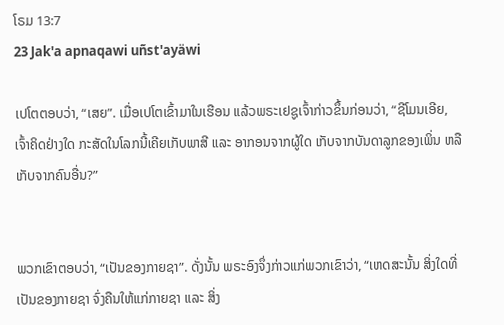ໂຣມ 13:7
23 Jak'a apnaqawi uñst'ayäwi

ເປໂຕຕອບວ່າ, “ເສຍ”. ເມື່ອເປໂຕເຂົ້າມາໃນເຮືອນ ແລ້ວພຣະເຢຊູເຈົ້າກ່າວຂຶ້ນກ່ອນວ່າ, “ຊີໂມນເອີຍ, ເຈົ້າຄິດຢ່າງໃດ ກະສັດໃນໂລກນີ້ເຄີຍເກັບພາສີ ແລະ ອາກອນຈາກຜູ້ໃດ ເກັບຈາກບັນດາລູກຂອງເພິ່ນ ຫລື ເກັບຈາກຄົນອື່ນ?”


ພວກເຂົາຕອບວ່າ, “ເປັນຂອງກາຍຊາ”. ດັ່ງນັ້ນ ພຣະອົງຈຶ່ງກ່າວແກ່ພວກເຂົາວ່າ, “ເຫດສະນັ້ນ ສິ່ງໃດທີ່ເປັນຂອງກາຍຊາ ຈົ່ງຄືນໃຫ້ແກ່ກາຍຊາ ແລະ ສິ່ງ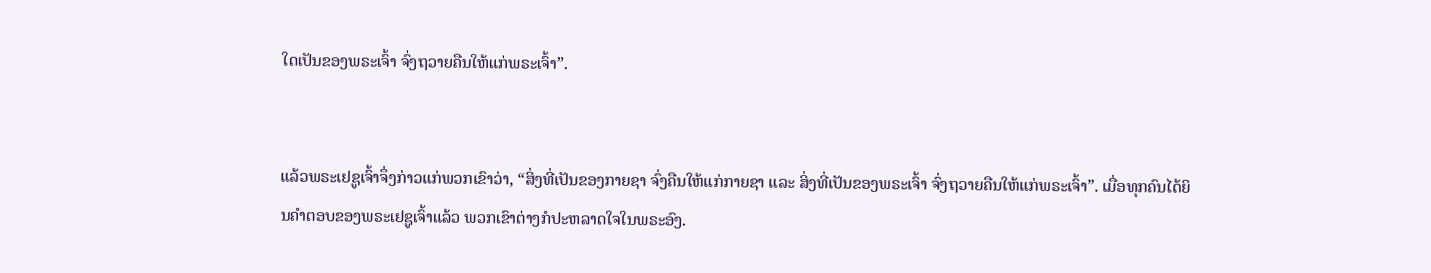ໃດເປັນຂອງພຣະເຈົ້າ ຈົ່ງຖວາຍຄືນໃຫ້ແກ່ພຣະເຈົ້າ”.


ແລ້ວພຣະເຢຊູເຈົ້າຈຶ່ງກ່າວແກ່ພວກເຂົາວ່າ, “ສິ່ງທີ່ເປັນຂອງກາຍຊາ ຈົ່ງຄືນໃຫ້ແກ່ກາຍຊາ ແລະ ສິ່ງທີ່ເປັນຂອງພຣະເຈົ້າ ຈົ່ງຖວາຍຄືນໃຫ້ແກ່ພຣະເຈົ້າ”. ເມື່ອທຸກຄົນໄດ້ຍິນຄຳຕອບຂອງພຣະເຢຊູເຈົ້າແລ້ວ ພວກເຂົາຕ່າງກໍປະຫລາດໃຈໃນພຣະອົງ.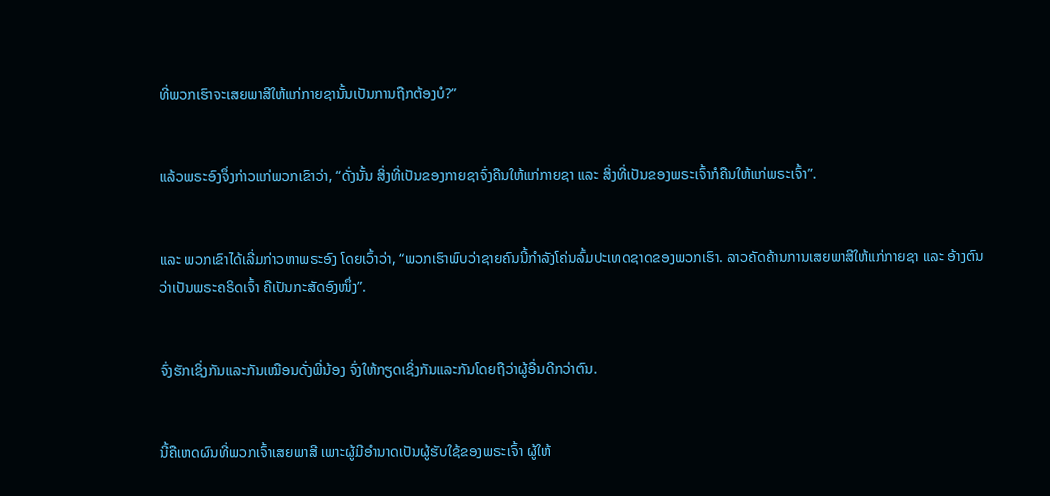ທີ່ພວກເຮົາຈະເສຍພາສີໃຫ້ແກ່ກາຍຊານັ້ນເປັນການຖືກຕ້ອງບໍ?”


ແລ້ວພຣະອົງຈຶ່ງກ່າວແກ່ພວກເຂົາວ່າ, “ດັ່ງນັ້ນ ສິ່ງທີ່ເປັນຂອງກາຍຊາຈົ່ງຄືນໃຫ້ແກ່ກາຍຊາ ແລະ ສິ່ງທີ່ເປັນຂອງພຣະເຈົ້າກໍຄືນໃຫ້ແກ່ພຣະເຈົ້າ”.


ແລະ ພວກເຂົາໄດ້ເລີ່ມກ່າວຫາພຣະອົງ ໂດຍເວົ້າວ່າ, “ພວກເຮົາພົບວ່າຊາຍຄົນນີ້ກຳລັງໂຄ່ນລົ້ມປະເທດຊາດຂອງພວກເຮົາ. ລາວຄັດຄ້ານການເສຍພາສີໃຫ້ແກ່ກາຍຊາ ແລະ ອ້າງຕົນວ່າເປັນພຣະຄຣິດເຈົ້າ ຄືເປັນກະສັດອົງໜຶ່ງ”.


ຈົ່ງຮັກເຊິ່ງກັນແລະກັນເໝືອນດັ່ງພີ່ນ້ອງ ຈົ່ງໃຫ້ກຽດເຊິ່ງກັນແລະກັນໂດຍຖືວ່າຜູ້ອື່ນດີກວ່າຕົນ.


ນີ້ຄືເຫດຜົນທີ່ພວກເຈົ້າເສຍພາສີ ເພາະຜູ້ມີອຳນາດເປັນຜູ້ຮັບໃຊ້ຂອງພຣະເຈົ້າ ຜູ້ໃຫ້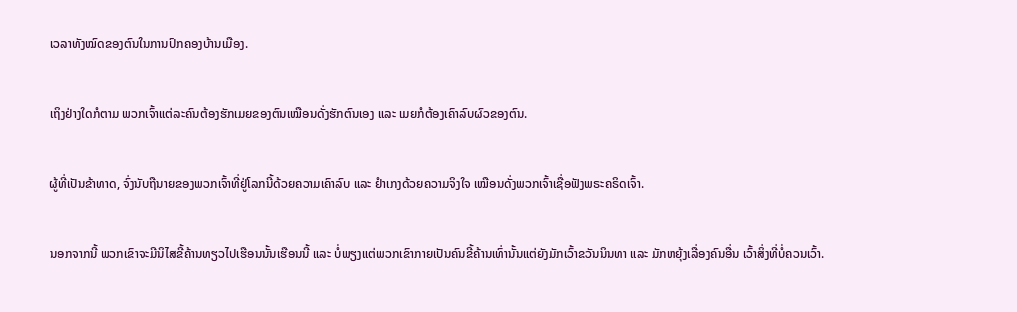ເວລາທັງໝົດຂອງຕົນໃນການປົກຄອງບ້ານເມືອງ.


ເຖິງຢ່າງໃດກໍຕາມ ພວກເຈົ້າແຕ່ລະຄົນຕ້ອງຮັກເມຍຂອງຕົນເໝືອນດັ່ງຮັກຕົນເອງ ແລະ ເມຍກໍຕ້ອງເຄົາລົບຜົວຂອງຕົນ.


ຜູ້ທີ່ເປັນຂ້າທາດ, ຈົ່ງນັບຖືນາຍຂອງພວກເຈົ້າທີ່ຢູ່ໂລກນີ້ດ້ວຍຄວາມເຄົາລົບ ແລະ ຢຳເກງດ້ວຍຄວາມຈິງໃຈ ເໝືອນດັ່ງພວກເຈົ້າເຊື່ອຟັງພຣະຄຣິດເຈົ້າ.


ນອກຈາກນີ້ ພວກເຂົາຈະມີນິໄສຂີ້ຄ້ານທຽວໄປເຮືອນນັ້ນເຮືອນນີ້ ແລະ ບໍ່ພຽງແຕ່ພວກເຂົາກາຍເປັນຄົນຂີ້ຄ້ານເທົ່ານັ້ນແຕ່ຍັງມັກເວົ້າຂວັນນິນທາ ແລະ ມັກຫຍຸ້ງເລື່ອງຄົນອື່ນ ເວົ້າສິ່ງທີ່ບໍ່ຄວນເວົ້າ.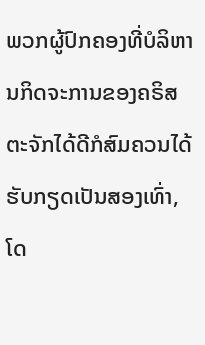ພວກຜູ້ປົກຄອງທີ່ບໍລິຫານກິດຈະການຂອງຄຣິສຕະຈັກໄດ້ດີກໍສົມຄວນໄດ້ຮັບກຽດເປັນສອງເທົ່າ, ໂດ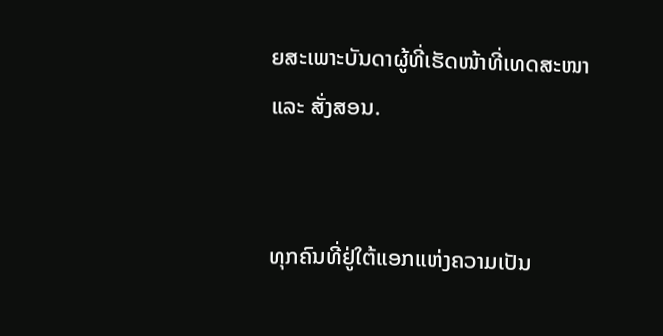ຍສະເພາະບັນດາຜູ້ທີ່ເຮັດໜ້າທີ່ເທດສະໜາ ແລະ ສັ່ງສອນ.


ທຸກຄົນທີ່ຢູ່ໃຕ້ແອກແຫ່ງຄວາມເປັນ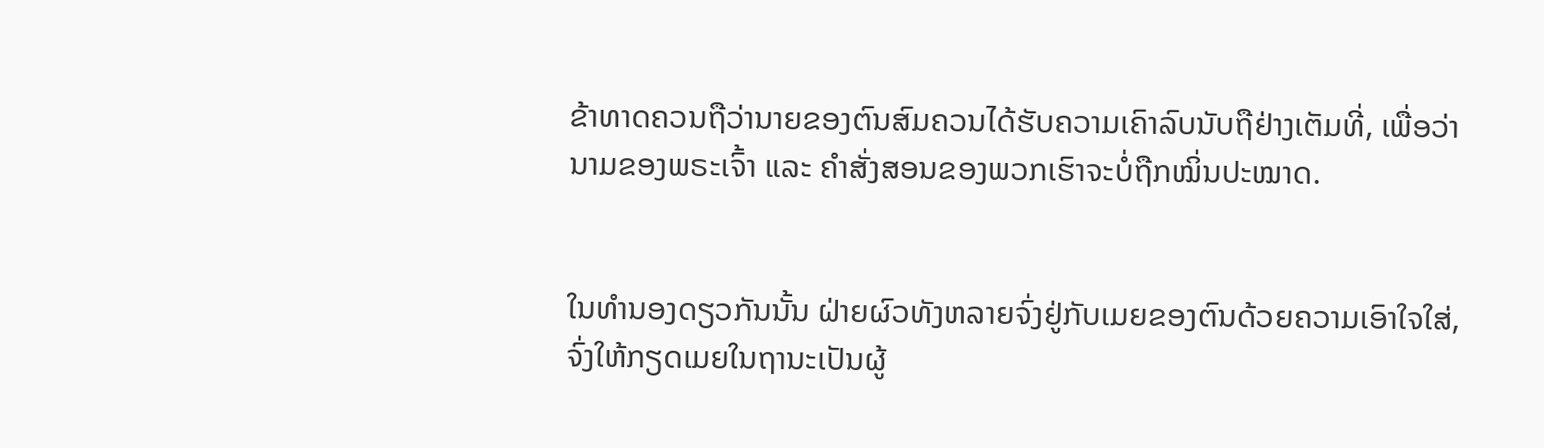ຂ້າທາດຄວນຖືວ່ານາຍຂອງຕົນສົມຄວນໄດ້ຮັບຄວາມເຄົາລົບນັບຖືຢ່າງເຕັມທີ່, ເພື່ອວ່ານາມຂອງພຣະເຈົ້າ ແລະ ຄຳສັ່ງສອນຂອງພວກເຮົາຈະບໍ່ຖືກໝິ່ນປະໝາດ.


ໃນທຳນອງດຽວກັນນັ້ນ ຝ່າຍຜົວທັງຫລາຍຈົ່ງຢູ່ກັບເມຍຂອງຕົນດ້ວຍຄວາມເອົາໃຈໃສ່, ຈົ່ງໃຫ້ກຽດເມຍໃນຖານະເປັນຜູ້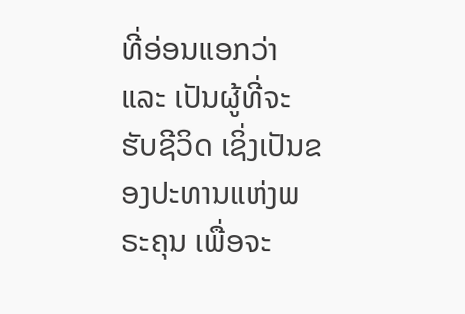ທີ່ອ່ອນແອກວ່າ ແລະ ເປັນຜູ້ທີ່ຈະຮັບຊີວິດ ເຊິ່ງເປັນຂອງປະທານແຫ່ງພຣະຄຸນ ເພື່ອຈະ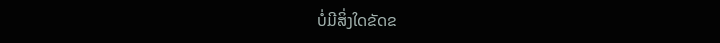ບໍ່ມີສິ່ງໃດຂັດຂ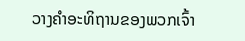ວາງຄຳອະທິຖານຂອງພວກເຈົ້າ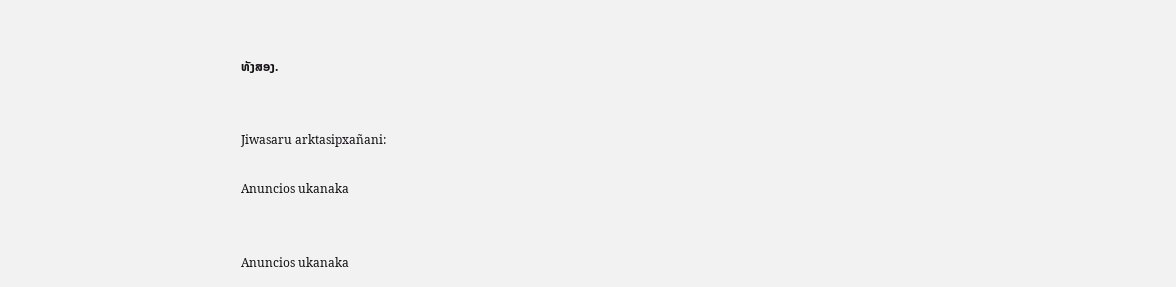ທັງສອງ.


Jiwasaru arktasipxañani:

Anuncios ukanaka


Anuncios ukanaka